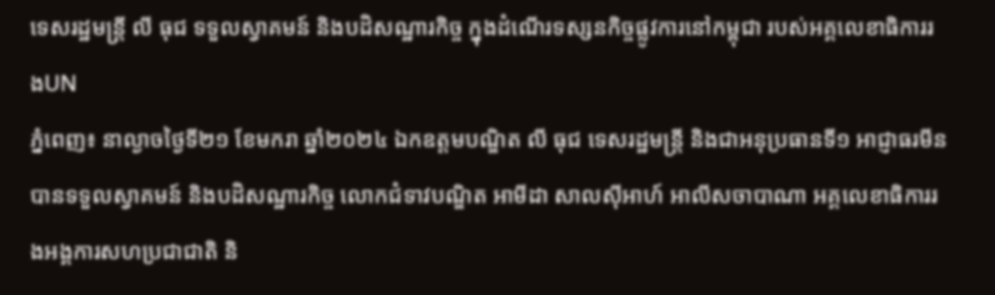ទេសរដ្ឋមន្រ្តី លី ធុជ ទទួលស្វាគមន៍ និងបដិសណ្ឋារកិច្ច ក្នុងដំណើរទស្សនកិច្ចផ្លូវការនៅកម្ពុជា របស់អគ្គលេខាធិការរងUN
ភ្នំពេញ៖ នាល្ងាចថ្ងៃទី២១ ខែមករា ឆ្នាំ២០២៤ ឯកឧត្ដមបណ្ឌិត លី ធុជ ទេសរដ្ឋមន្រ្តី និងជាអនុប្រធានទី១ អាជ្ញាធរមីន បានទទួលស្វាគមន៍ និងបដិសណ្ឋារកិច្ច លោកជំទាវបណ្ឌិត អាមីដា សាលស៊ីអាហ៍ អាលីសចាបាណា អគ្គលេខាធិការរងអង្គការសហប្រជាជាតិ និ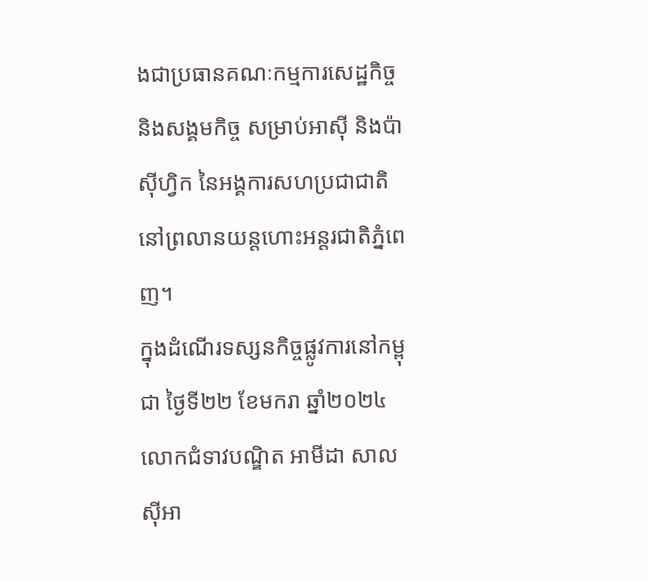ងជាប្រធានគណៈកម្មការសេដ្ឋកិច្ច និងសង្គមកិច្ច សម្រាប់អាស៊ី និងប៉ាស៊ីហ្វិក នៃអង្គការសហប្រជាជាតិ នៅព្រលានយន្តហោះអន្តរជាតិភ្នំពេញ។
ក្នុងដំណើរទស្សនកិច្ចផ្លូវការនៅកម្ពុជា ថ្ងៃទី២២ ខែមករា ឆ្នាំ២០២៤ លោកជំទាវបណ្ឌិត អាមីដា សាលស៊ីអា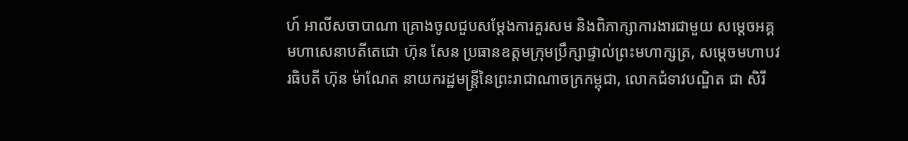ហ៍ អាលីសចាបាណា គ្រោងចូលជួបសម្ដែងការគួរសម និងពិភាក្សាការងារជាមួយ សម្តេចអគ្គមហាសេនាបតីតេជោ ហ៊ុន សែន ប្រធានឧត្តមក្រុមប្រឹក្សាផ្ទាល់ព្រះមហាក្សត្រ, សម្តេចមហាបវរធិបតី ហ៊ុន ម៉ាណែត នាយករដ្ឋមន្ត្រីនៃព្រះរាជាណាចក្រកម្ពុជា, លោកជំទាវបណ្ឌិត ជា សិរី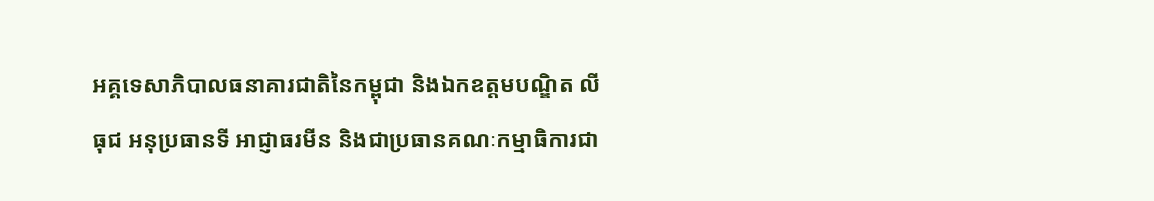អគ្គទេសាភិបាលធនាគារជាតិនៃកម្ពុជា និងឯកឧត្ដមបណ្ឌិត លី ធុជ អនុប្រធានទី អាជ្ញាធរមីន និងជាប្រធានគណៈកម្មាធិការជា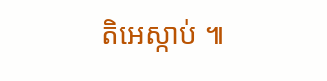តិអេស្កាប់ ៕